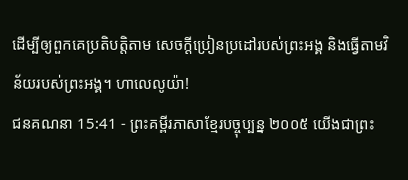ដើម្បីឲ្យពួកគេប្រតិបត្តិតាម សេចក្ដីប្រៀនប្រដៅរបស់ព្រះអង្គ និងធ្វើតាមវិន័យរបស់ព្រះអង្គ។ ហាលេលូយ៉ា!
ជនគណនា 15:41 - ព្រះគម្ពីរភាសាខ្មែរបច្ចុប្បន្ន ២០០៥ យើងជាព្រះ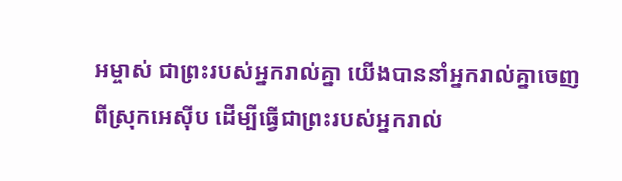អម្ចាស់ ជាព្រះរបស់អ្នករាល់គ្នា យើងបាននាំអ្នករាល់គ្នាចេញពីស្រុកអេស៊ីប ដើម្បីធ្វើជាព្រះរបស់អ្នករាល់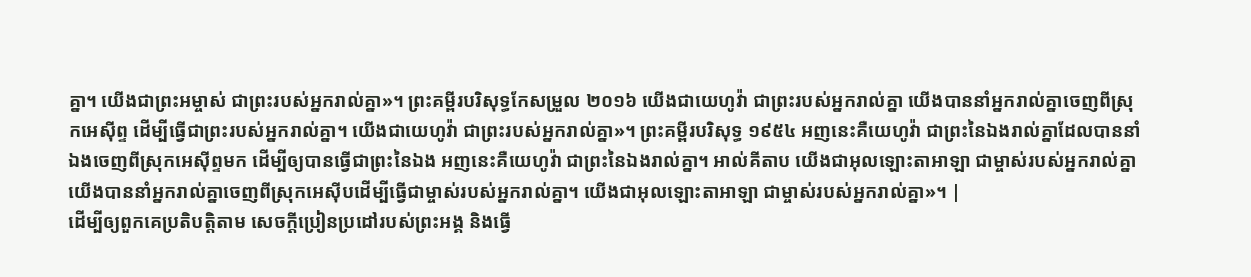គ្នា។ យើងជាព្រះអម្ចាស់ ជាព្រះរបស់អ្នករាល់គ្នា»។ ព្រះគម្ពីរបរិសុទ្ធកែសម្រួល ២០១៦ យើងជាយេហូវ៉ា ជាព្រះរបស់អ្នករាល់គ្នា យើងបាននាំអ្នករាល់គ្នាចេញពីស្រុកអេស៊ីព្ទ ដើម្បីធ្វើជាព្រះរបស់អ្នករាល់គ្នា។ យើងជាយេហូវ៉ា ជាព្រះរបស់អ្នករាល់គ្នា»។ ព្រះគម្ពីរបរិសុទ្ធ ១៩៥៤ អញនេះគឺយេហូវ៉ា ជាព្រះនៃឯងរាល់គ្នាដែលបាននាំឯងចេញពីស្រុកអេស៊ីព្ទមក ដើម្បីឲ្យបានធ្វើជាព្រះនៃឯង អញនេះគឺយេហូវ៉ា ជាព្រះនៃឯងរាល់គ្នា។ អាល់គីតាប យើងជាអុលឡោះតាអាឡា ជាម្ចាស់របស់អ្នករាល់គ្នា យើងបាននាំអ្នករាល់គ្នាចេញពីស្រុកអេស៊ីបដើម្បីធ្វើជាម្ចាស់របស់អ្នករាល់គ្នា។ យើងជាអុលឡោះតាអាឡា ជាម្ចាស់របស់អ្នករាល់គ្នា»។ |
ដើម្បីឲ្យពួកគេប្រតិបត្តិតាម សេចក្ដីប្រៀនប្រដៅរបស់ព្រះអង្គ និងធ្វើ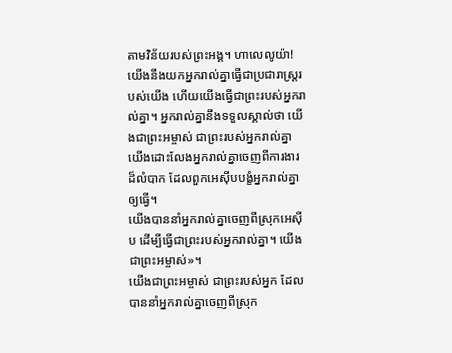តាមវិន័យរបស់ព្រះអង្គ។ ហាលេលូយ៉ា!
យើងនឹងយកអ្នករាល់គ្នាធ្វើជាប្រជារាស្ត្ររបស់យើង ហើយយើងធ្វើជាព្រះរបស់អ្នករាល់គ្នា។ អ្នករាល់គ្នានឹងទទួលស្គាល់ថា យើងជាព្រះអម្ចាស់ ជាព្រះរបស់អ្នករាល់គ្នា យើងដោះលែងអ្នករាល់គ្នាចេញពីការងារដ៏លំបាក ដែលពួកអេស៊ីបបង្ខំអ្នករាល់គ្នាឲ្យធ្វើ។
យើងបាននាំអ្នករាល់គ្នាចេញពីស្រុកអេស៊ីប ដើម្បីធ្វើជាព្រះរបស់អ្នករាល់គ្នា។ យើងជាព្រះអម្ចាស់»។
យើងជាព្រះអម្ចាស់ ជាព្រះរបស់អ្នក ដែលបាននាំអ្នករាល់គ្នាចេញពីស្រុក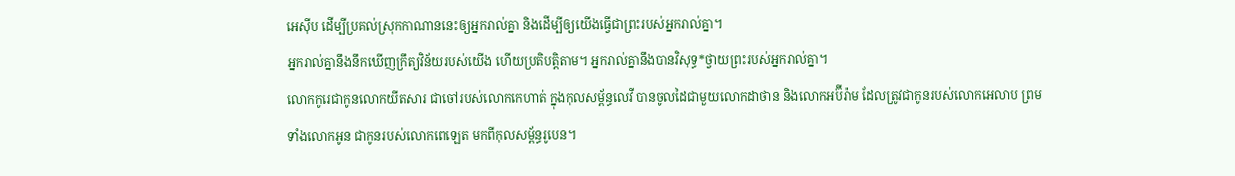អេស៊ីប ដើម្បីប្រគល់ស្រុកកាណាននេះឲ្យអ្នករាល់គ្នា និងដើម្បីឲ្យយើងធ្វើជាព្រះរបស់អ្នករាល់គ្នា។
អ្នករាល់គ្នានឹងនឹកឃើញក្រឹត្យវិន័យរបស់យើង ហើយប្រតិបត្តិតាម។ អ្នករាល់គ្នានឹងបានវិសុទ្ធ*ថ្វាយព្រះរបស់អ្នករាល់គ្នា។
លោកកូរេជាកូនលោកយីតសារ ជាចៅរបស់លោកកេហាត់ ក្នុងកុលសម្ព័ន្ធលេវី បានចូលដៃជាមួយលោកដាថាន និងលោកអប៊ីរ៉ាម ដែលត្រូវជាកូនរបស់លោកអេលាប ព្រមទាំងលោកអូន ជាកូនរបស់លោកពេឡេត មកពីកុលសម្ព័ន្ធរូបេន។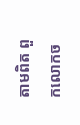តាមពិត ពួកលោកច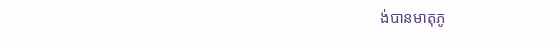ង់បានមាតុភូ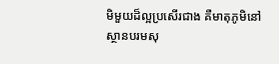មិមួយដ៏ល្អប្រសើរជាង គឺមាតុភូមិនៅស្ថានបរមសុ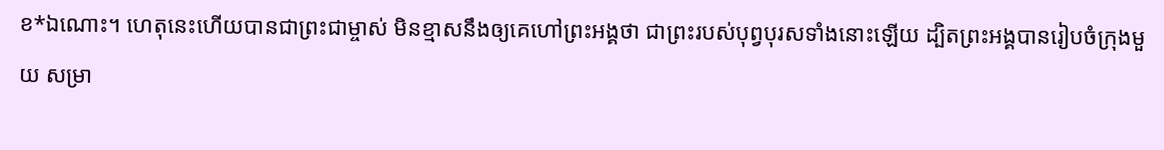ខ*ឯណោះ។ ហេតុនេះហើយបានជាព្រះជាម្ចាស់ មិនខ្មាសនឹងឲ្យគេហៅព្រះអង្គថា ជាព្រះរបស់បុព្វបុរសទាំងនោះឡើយ ដ្បិតព្រះអង្គបានរៀបចំក្រុងមួយ សម្រា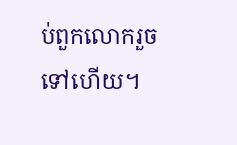ប់ពួកលោករួចទៅហើយ។